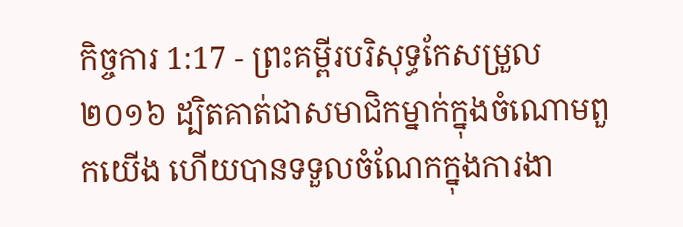កិច្ចការ 1:17 - ព្រះគម្ពីរបរិសុទ្ធកែសម្រួល ២០១៦ ដ្បិតគាត់ជាសមាជិកម្នាក់ក្នុងចំណោមពួកយើង ហើយបានទទួលចំណែកក្នុងការងា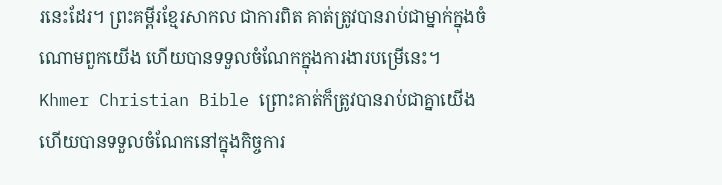រនេះដែរ។ ព្រះគម្ពីរខ្មែរសាកល ជាការពិត គាត់ត្រូវបានរាប់ជាម្នាក់ក្នុងចំណោមពួកយើង ហើយបានទទួលចំណែកក្នុងការងារបម្រើនេះ។ Khmer Christian Bible ព្រោះគាត់ក៏ត្រូវបានរាប់ជាគ្នាយើង ហើយបានទទួលចំណែកនៅក្នុងកិច្ចការ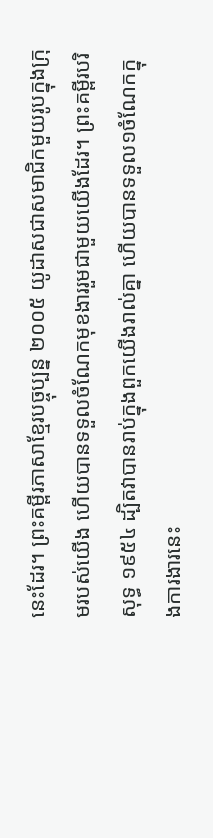នេះដែរ។ ព្រះគម្ពីរភាសាខ្មែរបច្ចុប្បន្ន ២០០៥ យូដាសជាសមាជិកមួយរូបក្នុងក្រុមរបស់យើង ហើយបានទទួលចំណែកមុខងាររួមជាមួយយើងដែរ។ ព្រះគម្ពីរបរិសុទ្ធ ១៩៥៤ ដ្បិតវាបានរាប់ក្នុងពួកយើងរាល់គ្នា ហើយបានទទួល១ចំណែកក្នុងការងារនេះ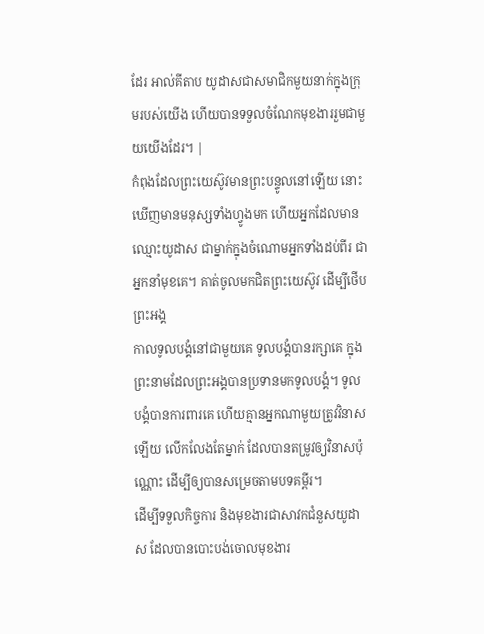ដែរ អាល់គីតាប យូដាសជាសមាជិកមួយនាក់ក្នុងក្រុមរបស់យើង ហើយបានទទួលចំណែកមុខងាររួមជាមួយយើងដែរ។ |
កំពុងដែលព្រះយេស៊ូវមានព្រះបន្ទូលនៅឡើយ នោះឃើញមានមនុស្សទាំងហ្វូងមក ហើយអ្នកដែលមានឈ្មោះយូដាស ជាម្នាក់ក្នុងចំណោមអ្នកទាំងដប់ពីរ ជាអ្នកនាំមុខគេ។ គាត់ចូលមកជិតព្រះយេស៊ូវ ដើម្បីថើបព្រះអង្គ
កាលទូលបង្គំនៅជាមួយគេ ទូលបង្គំបានរក្សាគេ ក្នុងព្រះនាមដែលព្រះអង្គបានប្រទានមកទូលបង្គំ។ ទូលបង្គំបានការពារគេ ហើយគ្មានអ្នកណាមួយត្រូវវិនាសឡើយ លើកលែងតែម្នាក់ ដែលបានតម្រូវឲ្យវិនាសប៉ុណ្ណោះ ដើម្បីឲ្យបានសម្រេចតាមបទគម្ពីរ។
ដើម្បីទទួលកិច្ចការ និងមុខងារជាសាវកជំនួសយូដាស ដែលបានបោះបង់ចោលមុខងារ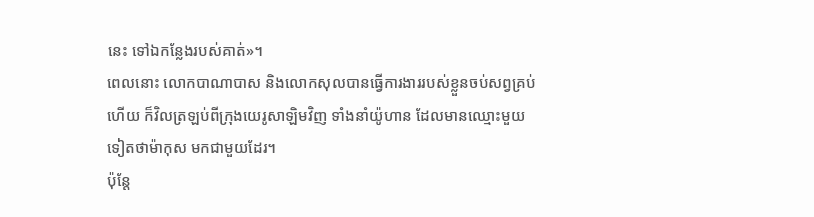នេះ ទៅឯកន្លែងរបស់គាត់»។
ពេលនោះ លោកបាណាបាស និងលោកសុលបានធ្វើការងាររបស់ខ្លួនចប់សព្វគ្រប់ហើយ ក៏វិលត្រឡប់ពីក្រុងយេរូសាឡិមវិញ ទាំងនាំយ៉ូហាន ដែលមានឈ្មោះមួយទៀតថាម៉ាកុស មកជាមួយដែរ។
ប៉ុន្តែ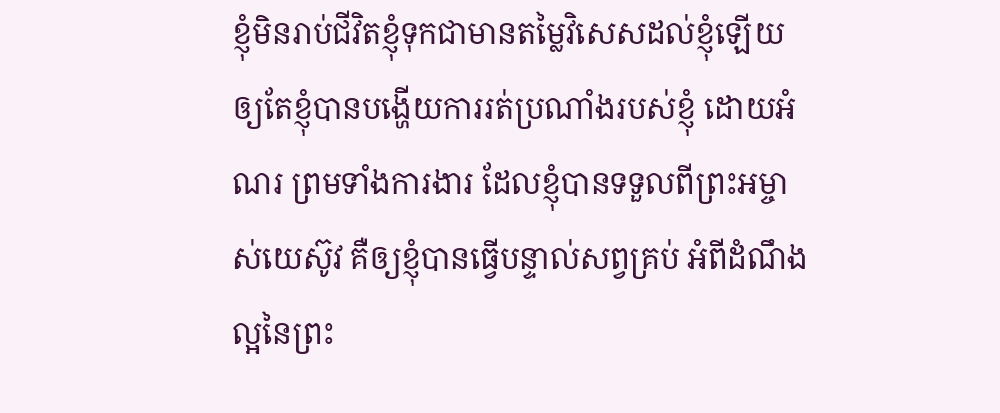ខ្ញុំមិនរាប់ជីវិតខ្ញុំទុកជាមានតម្លៃវិសេសដល់ខ្ញុំឡើយ ឲ្យតែខ្ញុំបានបង្ហើយការរត់ប្រណាំងរបស់ខ្ញុំ ដោយអំណរ ព្រមទាំងការងារ ដែលខ្ញុំបានទទួលពីព្រះអម្ចាស់យេស៊ូវ គឺឲ្យខ្ញុំបានធ្វើបន្ទាល់សព្វគ្រប់ អំពីដំណឹងល្អនៃព្រះ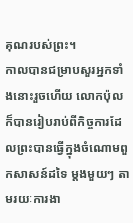គុណរបស់ព្រះ។
កាលបានជម្រាបសួរអ្នកទាំងនោះរួចហើយ លោកប៉ុលក៏បានរៀបរាប់ពីកិច្ចការដែលព្រះបានធ្វើក្នុងចំណោមពួកសាសន៍ដទៃ ម្ដងមួយៗ តាមរយៈការងា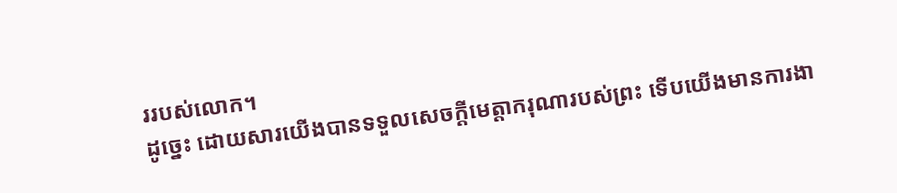ររបស់លោក។
ដូច្នេះ ដោយសារយើងបានទទួលសេចក្តីមេត្តាករុណារបស់ព្រះ ទើបយើងមានការងា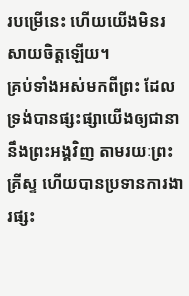របម្រើនេះ ហើយយើងមិនរសាយចិត្តឡើយ។
គ្រប់ទាំងអស់មកពីព្រះ ដែលទ្រង់បានផ្សះផ្សាយើងឲ្យជានានឹងព្រះអង្គវិញ តាមរយៈព្រះគ្រីស្ទ ហើយបានប្រទានការងារផ្សះ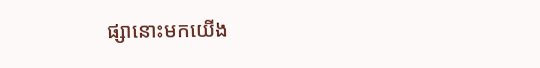ផ្សានោះមកយើង